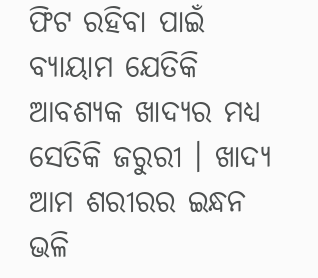ଫିଟ ରହିବା ପାଇଁ ବ୍ୟାୟାମ ଯେତିକି ଆବଶ୍ୟକ ଖାଦ୍ୟର ମଧ୍ୟ ସେତିକି ଜରୁରୀ । ଖାଦ୍ୟ ଆମ ଶରୀରର ଇନ୍ଧନ ଭଳି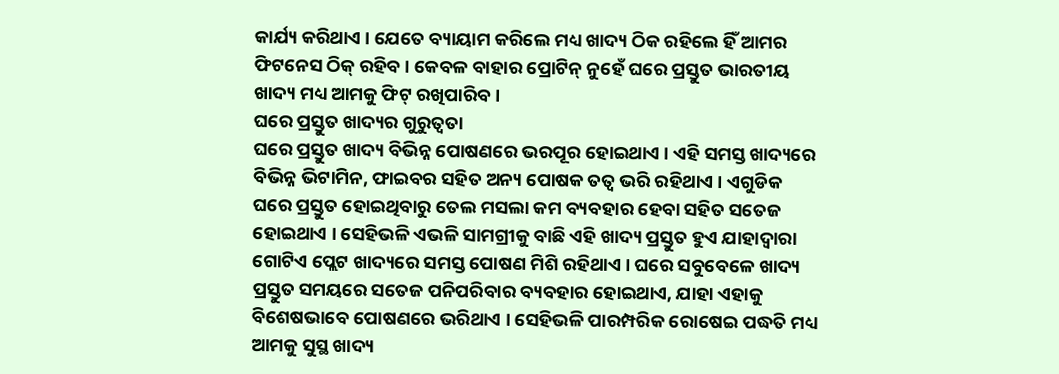କାର୍ଯ୍ୟ କରିଥାଏ । ଯେତେ ବ୍ୟାୟାମ କରିଲେ ମଧ୍ୟ ଖାଦ୍ୟ ଠିକ ରହିଲେ ହିଁ ଆମର ଫିଟନେସ ଠିକ୍ ରହିବ । କେବଳ ବାହାର ପ୍ରୋଟିନ୍ ନୁହେଁ ଘରେ ପ୍ରସ୍ତୁତ ଭାରତୀୟ ଖାଦ୍ୟ ମଧ୍ୟ ଆମକୁ ଫିଟ୍ ରଖିପାରିବ ।
ଘରେ ପ୍ରସ୍ତୁତ ଖାଦ୍ୟର ଗୁରୁତ୍ବତା
ଘରେ ପ୍ରସ୍ତୁତ ଖାଦ୍ୟ ବିଭିନ୍ନ ପୋଷଣରେ ଭରପୂର ହୋଇଥାଏ । ଏହି ସମସ୍ତ ଖାଦ୍ୟରେ ବିଭିନ୍ନ ଭିଟାମିନ, ଫାଇବର ସହିତ ଅନ୍ୟ ପୋଷକ ତତ୍ବ ଭରି ରହିଥାଏ । ଏଗୁଡିକ ଘରେ ପ୍ରସ୍ତୁତ ହୋଇଥିବାରୁ ତେଲ ମସଲା କମ ବ୍ୟବହାର ହେବା ସହିତ ସତେଜ ହୋଇଥାଏ । ସେହିଭଳି ଏଭଳି ସାମଗ୍ରୀକୁ ବାଛି ଏହି ଖାଦ୍ୟ ପ୍ରସ୍ତୁତ ହୁଏ ଯାହାଦ୍ବାରା ଗୋଟିଏ ପ୍ଲେଟ ଖାଦ୍ୟରେ ସମସ୍ତ ପୋଷଣ ମିଶି ରହିଥାଏ । ଘରେ ସବୁବେଳେ ଖାଦ୍ୟ ପ୍ରସ୍ତୁତ ସମୟରେ ସତେଜ ପନିପରିବାର ବ୍ୟବହାର ହୋଇଥାଏ, ଯାହା ଏହାକୁ ବିଶେଷଭାବେ ପୋଷଣରେ ଭରିଥାଏ । ସେହିଭଳି ପାରମ୍ପରିକ ରୋଷେଇ ପଦ୍ଧତି ମଧ୍ୟ ଆମକୁ ସୁସ୍ଥ ଖାଦ୍ୟ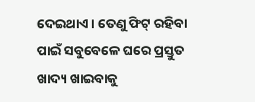ଦେଇଥାଏ । ତେଣୁ ଫିଟ୍ ରହିବା ପାଇଁ ସବୁବେଳେ ଘରେ ପ୍ରସ୍ତୁତ ଖାଦ୍ୟ ଖାଇବାକୁ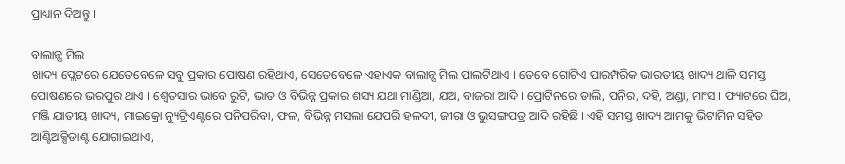ପ୍ରାଧ୍ୟାନ ଦିଅନ୍ତୁ ।

ବାଲାନ୍ସ ମିଲ
ଖାଦ୍ୟ ପ୍ଲେଟରେ ଯେତେବେଳେ ସବୁ ପ୍ରକାର ପୋଷଣ ରହିଥାଏ, ସେତେବେଳେ ଏହାଏକ ବାଲାନ୍ସ ମିଲ ପାଲଟିଥାଏ । ତେବେ ଗୋଟିଏ ପାରମ୍ପରିକ ଭାରତୀୟ ଖାଦ୍ୟ ଥାଳି ସମସ୍ତ ପୋଷଣରେ ଭରପୁର ଥାଏ । ଶ୍ବେତସାର ଭାବେ ରୁଟି, ଭାତ ଓ ବିଭିନ୍ନ ପ୍ରକାର ଶସ୍ୟ ଯଥା ମାଣ୍ଡିଆ, ଯଅ, ବାଜରା ଆଦି । ପ୍ରୋଟିନରେ ଡାଲି, ପନିର, ଦହି, ଅଣ୍ଡା, ମାଂସ । ଫ୍ୟାଟରେ ଘିଅ, ମଞ୍ଜି ଯାତୀୟ ଖାଦ୍ୟ, ମାଇକ୍ରୋ ନ୍ୟୁଟ୍ରିଏଣ୍ଟରେ ପନିପରିବା, ଫଳ, ବିଭିନ୍ନ ମସଲା ଯେପରି ହଳଦୀ, ଜୀରା ଓ ଭୁସଙ୍ଗପତ୍ର ଆଦି ରହିଛି । ଏହି ସମସ୍ତ ଖାଦ୍ୟ ଆମକୁ ଭିଟାମିନ ସହିତ ଆଣ୍ଟିଅକ୍ସିଡାଣ୍ଟ ଯୋଗାଇଥାଏ,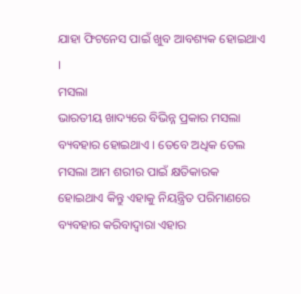ଯାହା ଫିଟନେସ ପାଇଁ ଖୁବ ଆବଶ୍ୟକ ହୋଇଥାଏ ।
ମସଲା
ଭାରତୀୟ ଖାଦ୍ୟରେ ବିଭିନ୍ନ ପ୍ରକାର ମସଲା ବ୍ୟବହାର ହୋଇଥାଏ । ତେବେ ଅଧିକ ତେଲ ମସଲା ଆମ ଶରୀର ପାଇଁ କ୍ଷତିକାରକ ହୋଇଥାଏ କିନ୍ତୁ ଏହାକୁ ନିୟନ୍ତ୍ରିତ ପରିମାଣରେ ବ୍ୟବହାର କରିବାଦ୍ବାରା ଏହାର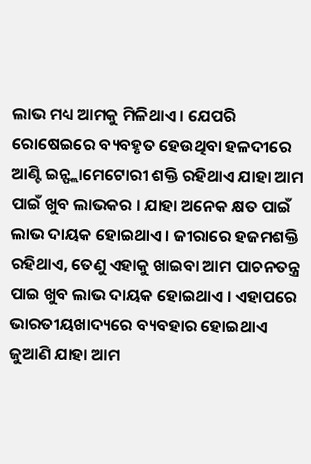ଲାଭ ମଧ୍ୟ ଆମକୁ ମିଳିଥାଏ । ଯେପରି ରୋଷେଇରେ ବ୍ୟବହୃତ ହେଉଥିବା ହଳଦୀରେ ଆଣ୍ଟି ଇନ୍ଫ୍ଲାମେଟୋରୀ ଶକ୍ତି ରହିଥାଏ ଯାହା ଆମ ପାଇଁ ଖୁବ ଲାଭକର । ଯାହା ଅନେକ କ୍ଷତ ପାଇଁ ଲାଭ ଦାୟକ ହୋଇଥାଏ । ଜୀରାରେ ହଜମଶକ୍ତି ରହିଥାଏ, ତେଣୁ ଏହାକୁ ଖାଇବା ଆମ ପାଚନତନ୍ତ୍ର ପାଇ ଖୁବ ଲାଭ ଦାୟକ ହୋଇଥାଏ । ଏହାପରେ ଭାରତୀୟଖାଦ୍ୟରେ ବ୍ୟବହାର ହୋଇଥାଏ ଜୁଆଣି ଯାହା ଆମ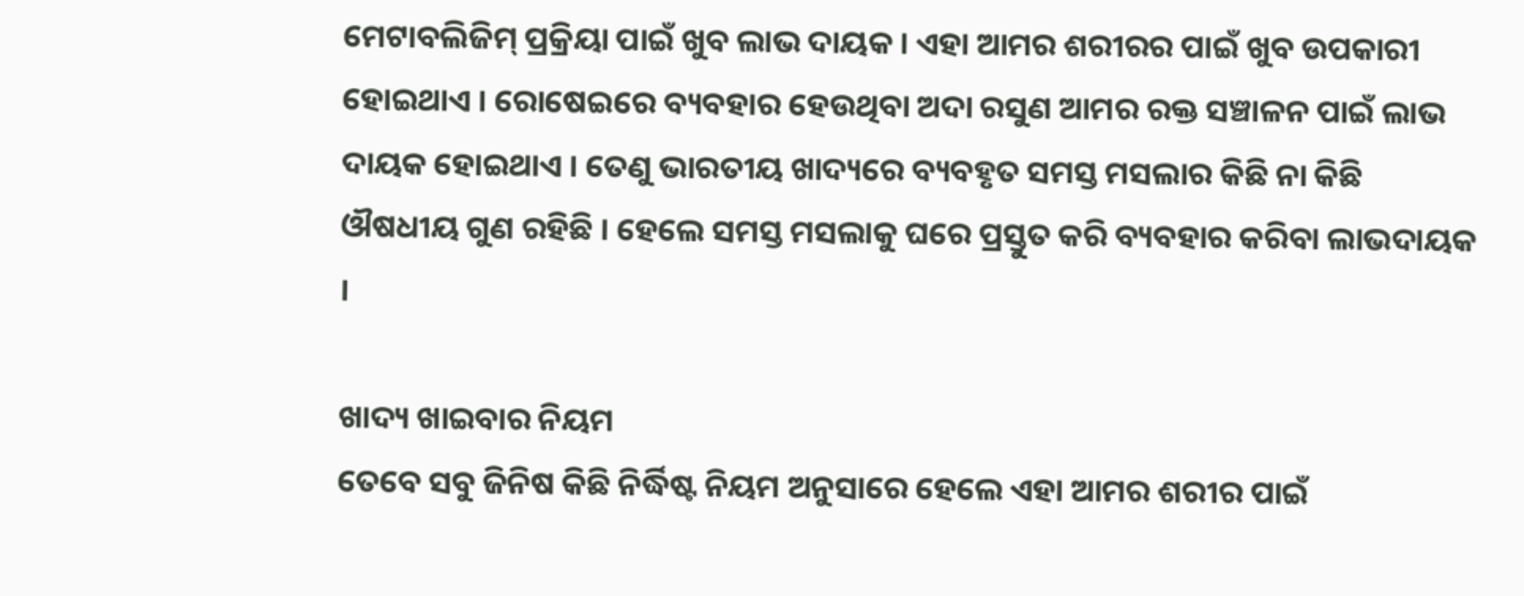ମେଟାବଲିଜିମ୍ ପ୍ରକ୍ରିୟା ପାଇଁ ଖୁବ ଲାଭ ଦାୟକ । ଏହା ଆମର ଶରୀରର ପାଇଁ ଖୁବ ଉପକାରୀ ହୋଇଥାଏ । ରୋଷେଇରେ ବ୍ୟବହାର ହେଉଥିବା ଅଦା ରସୁଣ ଆମର ରକ୍ତ ସଞ୍ଚାଳନ ପାଇଁ ଲାଭ ଦାୟକ ହୋଇଥାଏ । ତେଣୁ ଭାରତୀୟ ଖାଦ୍ୟରେ ବ୍ୟବହୃତ ସମସ୍ତ ମସଲାର କିଛି ନା କିଛି ଔଷଧୀୟ ଗୁଣ ରହିଛି । ହେଲେ ସମସ୍ତ ମସଲାକୁ ଘରେ ପ୍ରସ୍ତୁତ କରି ବ୍ୟବହାର କରିବା ଲାଭଦାୟକ ।

ଖାଦ୍ୟ ଖାଇବାର ନିୟମ
ତେବେ ସବୁ ଜିନିଷ କିଛି ନିର୍ଦ୍ଧିଷ୍ଟ ନିୟମ ଅନୁସାରେ ହେଲେ ଏହା ଆମର ଶରୀର ପାଇଁ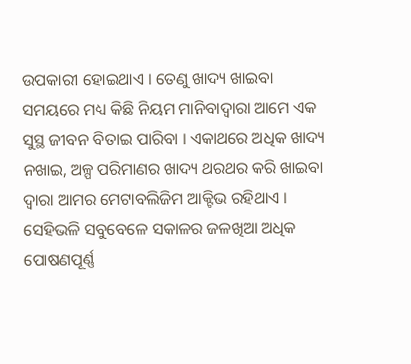ଉପକାରୀ ହୋଇଥାଏ । ତେଣୁ ଖାଦ୍ୟ ଖାଇବା ସମୟରେ ମଧ୍ୟ କିଛି ନିୟମ ମାନିବାଦ୍ବାରା ଆମେ ଏକ ସୁସ୍ଥ ଜୀବନ ବିତାଇ ପାରିବା । ଏକାଥରେ ଅଧିକ ଖାଦ୍ୟ ନଖାଇ, ଅଳ୍ପ ପରିମାଣର ଖାଦ୍ୟ ଥରଥର କରି ଖାଇବା ଦ୍ବାରା ଆମର ମେଟାବଲିଜିମ ଆକ୍ଟିଭ ରହିଥାଏ । ସେହିଭଳି ସବୁବେଳେ ସକାଳର ଜଳଖିଆ ଅଧିକ ପୋଷଣପୂର୍ଣ୍ଣ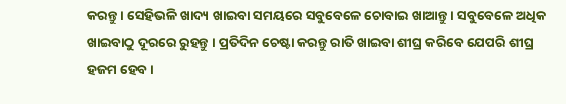କରନ୍ତୁ । ସେହିଭଳି ଖାଦ୍ୟ ଖାଇବା ସମୟରେ ସବୁବେଳେ ଚୋବାଇ ଖାଆନ୍ତୁ । ସବୁବେଳେ ଅଧିକ ଖାଇବାଠୁ ଦୂରରେ ରୁହନ୍ତୁ । ପ୍ରତିଦିନ ଚେଷ୍ଟା କରନ୍ତୁ ରାତି ଖାଇବା ଶୀଘ୍ର କରିବେ ଯେପରି ଶୀଘ୍ର ହଜମ ହେବ ।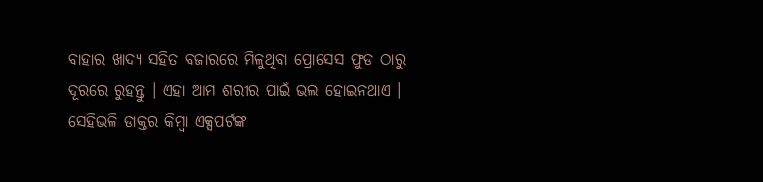ବାହାର ଖାଦ୍ୟ ସହିତ ବଜାରରେ ମିଳୁଥିବା ପ୍ରୋସେସ ଫୁଡ ଠାରୁ ଦୂରରେ ରୁହନ୍ତୁ । ଏହା ଆମ ଶରୀର ପାଇଁ ଭଲ ହୋଇନଥାଏ । ସେହିଭଳି ଡାକ୍ତର କିମ୍ବା ଏକ୍ସପର୍ଟଙ୍କ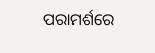ପରାମର୍ଶରେ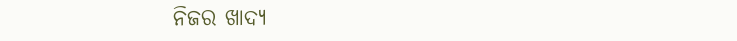ନିଜର ଖାଦ୍ୟ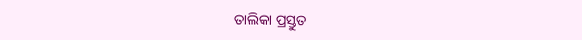ତାଲିକା ପ୍ରସ୍ତୁତ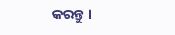କରନ୍ତୁ ।